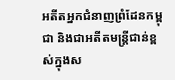អតីតអ្នកជំនាញព្រំដែនកម្ពុជា និងជាអតីតមន្ត្រីជាន់ខ្ពស់ក្នុងស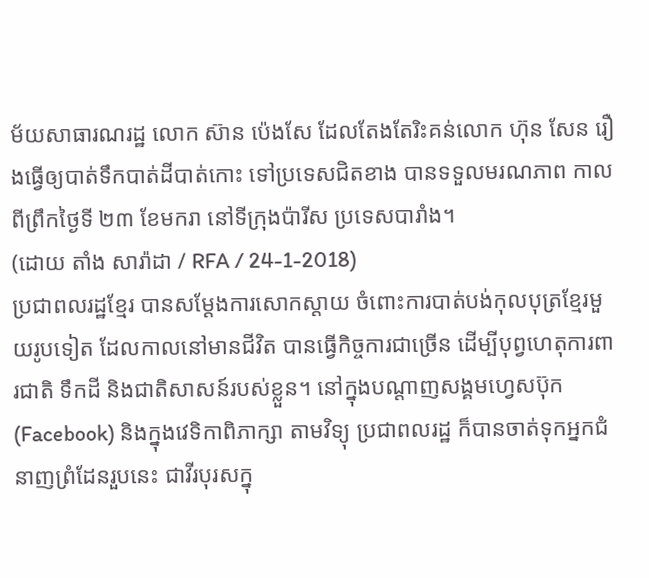ម័យសាធារណរដ្ឋ លោក ស៊ាន ប៉េងសែ ដែលតែងតែរិះគន់លោក ហ៊ុន សែន រឿងធ្វើឲ្យបាត់ទឹកបាត់ដីបាត់កោះ ទៅប្រទេសជិតខាង បានទទួលមរណភាព កាលពីព្រឹកថ្ងៃទី ២៣ ខែមករា នៅទីក្រុងប៉ារីស ប្រទេសបារាំង។
(ដោយ តាំង សារ៉ាដា / RFA / 24-1-2018)
ប្រជាពលរដ្ឋខ្មែរ បានសម្ដែងការសោកស្ដាយ ចំពោះការបាត់បង់កុលបុត្រខ្មែរមួយរូបទៀត ដែលកាលនៅមានជីវិត បានធ្វើកិច្ចការជាច្រើន ដើម្បីបុព្វហេតុការពារជាតិ ទឹកដី និងជាតិសាសន៍របស់ខ្លួន។ នៅក្នុងបណ្ដាញសង្គមហ្វេសប៊ុក (Facebook) និងក្នុងវេទិកាពិភាក្សា តាមវិទ្យុ ប្រជាពលរដ្ឋ ក៏បានចាត់ទុកអ្នកជំនាញព្រំដែនរួបនេះ ជាវីរបុរសក្នុ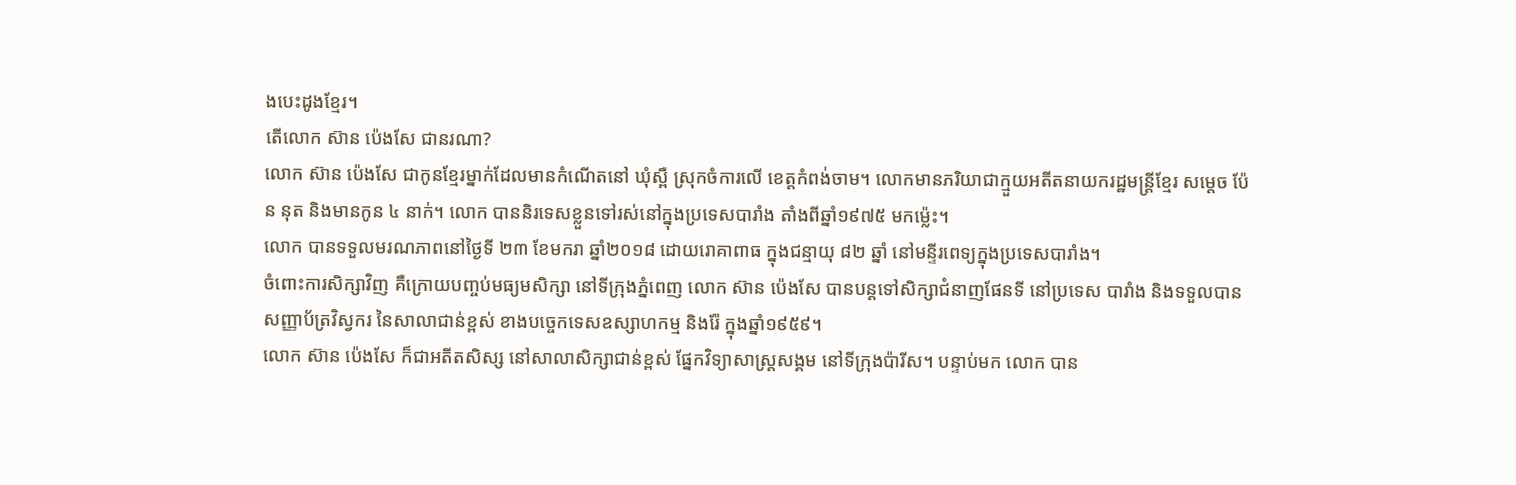ងបេះដូងខ្មែរ។
តើលោក ស៊ាន ប៉េងសែ ជានរណា?
លោក ស៊ាន ប៉េងសែ ជាកូនខ្មែរម្នាក់ដែលមានកំណើតនៅ ឃុំស្ពឺ ស្រុកចំការលើ ខេត្តកំពង់ចាម។ លោកមានភរិយាជាក្មួយអតីតនាយករដ្ឋមន្ត្រីខ្មែរ សម្ដេច ប៉ែន នុត និងមានកូន ៤ នាក់។ លោក បាននិរទេសខ្លួនទៅរស់នៅក្នុងប្រទេសបារាំង តាំងពីឆ្នាំ១៩៧៥ មកម្ល៉េះ។
លោក បានទទួលមរណភាពនៅថ្ងៃទី ២៣ ខែមករា ឆ្នាំ២០១៨ ដោយរោគាពាធ ក្នុងជន្មាយុ ៨២ ឆ្នាំ នៅមន្ទីរពេទ្យក្នុងប្រទេសបារាំង។
ចំពោះការសិក្សាវិញ គឺក្រោយបញ្ចប់មធ្យមសិក្សា នៅទីក្រុងភ្នំពេញ លោក ស៊ាន ប៉េងសែ បានបន្តទៅសិក្សាជំនាញផែនទី នៅប្រទេស បារាំង និងទទួលបានសញ្ញាប័ត្រវិស្វករ នៃសាលាជាន់ខ្ពស់ ខាងបច្ចេកទេសឧស្សាហកម្ម និងរ៉ែ ក្នុងឆ្នាំ១៩៥៩។
លោក ស៊ាន ប៉េងសែ ក៏ជាអតីតសិស្ស នៅសាលាសិក្សាជាន់ខ្ពស់ ផ្នែកវិទ្យាសាស្ត្រសង្គម នៅទីក្រុងប៉ារីស។ បន្ទាប់មក លោក បាន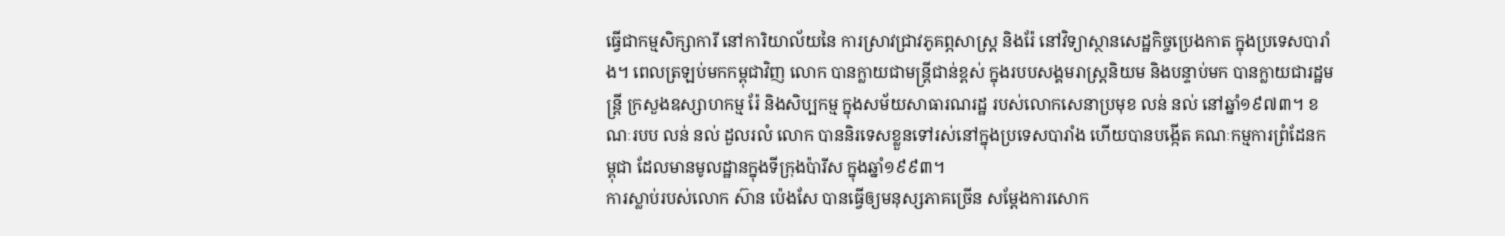ធ្វើជាកម្មសិក្សាការី នៅការិយាល័យនៃ ការស្រាវជ្រាវភូគព្ភសាស្ត្រ និងរ៉ែ នៅវិទ្យាស្ថានសេដ្ឋកិច្ចប្រេងកាត ក្នុងប្រទេសបារាំង។ ពេលត្រឡប់មកកម្ពុជាវិញ លោក បានក្លាយជាមន្ត្រីជាន់ខ្ពស់ ក្នុងរបបសង្គមរាស្ត្រនិយម និងបន្ទាប់មក បានក្លាយជារដ្ឋមន្ត្រី ក្រសួងឧស្សាហកម្ម រ៉ែ និងសិប្បកម្ម ក្នុងសម័យសាធារណរដ្ឋ របស់លោកសេនាប្រមុខ លន់ នល់ នៅឆ្នាំ១៩៧៣។ ខណៈរបប លន់ នល់ ដួលរលំ លោក បាននិរទេសខ្លួនទៅរស់នៅក្នុងប្រទេសបារាំង ហើយបានបង្កើត គណៈកម្មការព្រំដែនកម្ពុជា ដែលមានមូលដ្ឋានក្នុងទីក្រុងប៉ារីស ក្នុងឆ្នាំ១៩៩៣។
ការស្លាប់របស់លោក ស៊ាន ប៉េងសែ បានធ្វើឲ្យមនុស្សភាគច្រើន សម្ដែងការសោក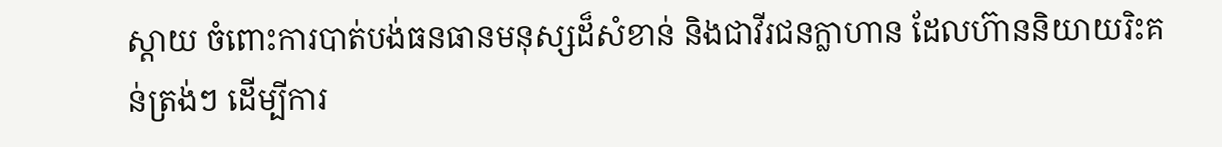ស្ដាយ ចំពោះការបាត់បង់ធនធានមនុស្សដ៏សំខាន់ និងជាវីរជនក្លាហាន ដែលហ៊ាននិយាយរិះគន់ត្រង់ៗ ដើម្បីការ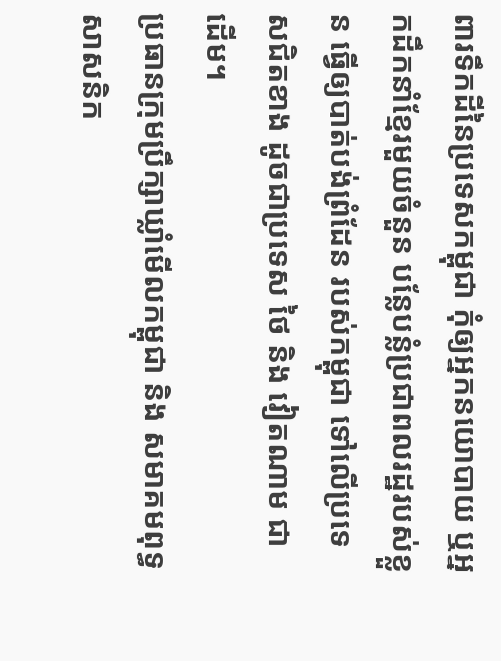ពារទឹកដីនៃប្រទេសកម្ពុជា កុំឲ្យអ្នកនយោបាយ ឬអ្នកដឹកនាំខ្មែរមួយចំនួន បន្លែបន្លំប្រជាពលរដ្ឋរបស់ខ្លួន ធ្វើឲ្យបាត់បង់ព្រំដែន របស់កម្ពុជា ទៅលើប្រទេសជិតខាង ដូចជាប្រទេស ថៃ និង វៀតណាម ជាដើម។
ប្រធានក្រុមប្រឹក្សាឃ្លាំមើលកម្ពុជា និង សមាគមពុទ្ធសាសនិក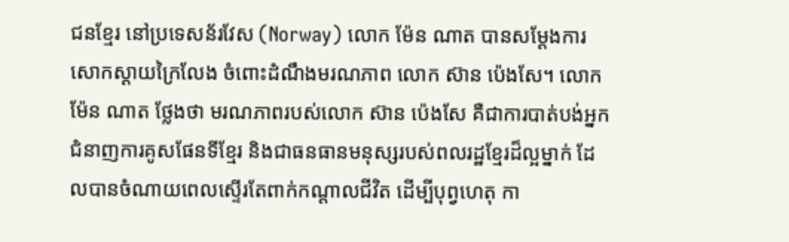ជនខ្មែរ នៅប្រទេសន័រវែស (Norway) លោក ម៉ែន ណាត បានសម្ដែងការសោកស្ដាយក្រៃលែង ចំពោះដំណឹងមរណភាព លោក ស៊ាន ប៉េងសែ។ លោក ម៉ែន ណាត ថ្លែងថា មរណភាពរបស់លោក ស៊ាន ប៉េងសែ គឺជាការបាត់បង់អ្នកជំនាញការគូសផែនទីខ្មែរ និងជាធនធានមនុស្សរបស់ពលរដ្ឋខ្មែរដ៏ល្អម្នាក់ ដែលបានចំណាយពេលស្ទើរតែពាក់កណ្ដាលជីវិត ដើម្បីបុព្វហេតុ កា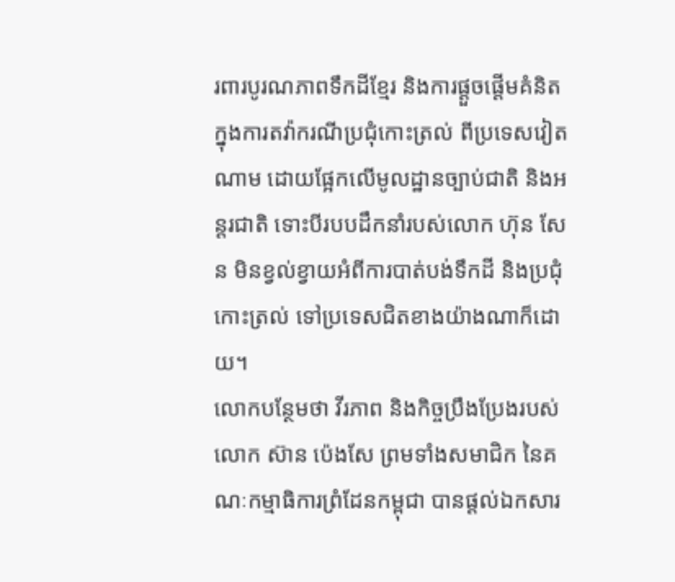រពារបូរណភាពទឹកដីខ្មែរ និងការផ្ដួចផ្ដើមគំនិត ក្នុងការតវ៉ាករណីប្រជុំកោះត្រល់ ពីប្រទេសវៀតណាម ដោយផ្អែកលើមូលដ្ឋានច្បាប់ជាតិ និងអន្តរជាតិ ទោះបីរបបដឹកនាំរបស់លោក ហ៊ុន សែន មិនខ្វល់ខ្វាយអំពីការបាត់បង់ទឹកដី និងប្រជុំ កោះត្រល់ ទៅប្រទេសជិតខាងយ៉ាងណាក៏ដោយ។
លោកបន្ថែមថា វីរភាព និងកិច្ចប្រឹងប្រែងរបស់លោក ស៊ាន ប៉េងសែ ព្រមទាំងសមាជិក នៃគណៈកម្មាធិការព្រំដែនកម្ពុជា បានផ្ដល់ឯកសារ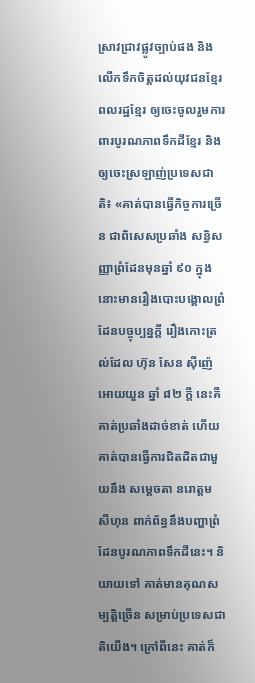ស្រាវជ្រាវផ្លូវច្បាប់ផង និងលើកទឹកចិត្តដល់យុវជនខ្មែរ ពលរដ្ឋខ្មែរ ឲ្យចេះចូលរួមការពារបូរណភាពទឹកដីខ្មែរ និងឲ្យចេះស្រឡាញ់ប្រទេសជាតិ៖ «គាត់បានធ្វើកិច្ចការច្រើន ជាពិសេសប្រឆាំង សន្ធិសញ្ញាព្រំដែនមុនឆ្នាំ ៩០ ក្នុងនោះមានរឿងបោះបង្គោលព្រំដែនបច្ចុប្បន្នក្តី រឿងកោះត្រល់ដែល ហ៊ុន សែន ស៊ីញ៉េអោយយួន ឆ្នាំ ៨២ ក្ដី នេះគឺគាត់ប្រឆាំងដាច់ខាត់ ហើយគាត់បានធ្វើការជិតដិតជាមួយនឹង សម្ដេចតា នរោត្តម សីហុន ពាក់ព័ន្ធនឹងបញ្ហាព្រំដែនបូរណភាពទឹកដីនេះ។ និយាយទៅ គាត់មានគុណសម្បត្តិច្រើន សម្រាប់ប្រទេសជាតិយើង។ ក្រៅពីនេះ គាត់ក៏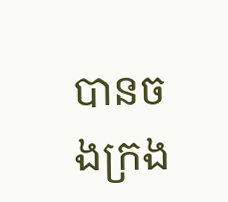បានចងក្រង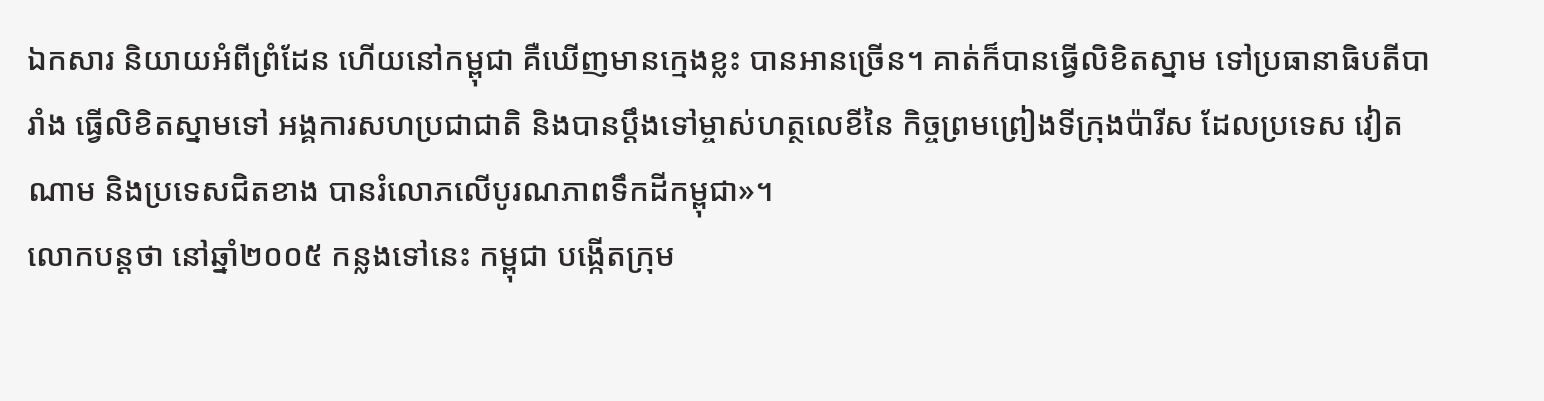ឯកសារ និយាយអំពីព្រំដែន ហើយនៅកម្ពុជា គឺឃើញមានក្មេងខ្លះ បានអានច្រើន។ គាត់ក៏បានធ្វើលិខិតស្នាម ទៅប្រធានាធិបតីបារាំង ធ្វើលិខិតស្នាមទៅ អង្គការសហប្រជាជាតិ និងបានប្ដឹងទៅម្ចាស់ហត្ថលេខីនៃ កិច្ចព្រមព្រៀងទីក្រុងប៉ារីស ដែលប្រទេស វៀតណាម និងប្រទេសជិតខាង បានរំលោភលើបូរណភាពទឹកដីកម្ពុជា»។
លោកបន្តថា នៅឆ្នាំ២០០៥ កន្លងទៅនេះ កម្ពុជា បង្កើតក្រុម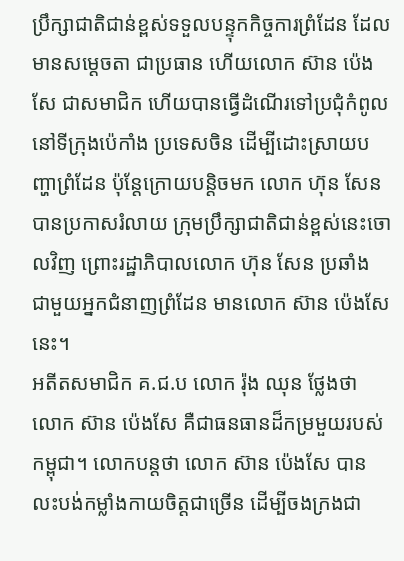ប្រឹក្សាជាតិជាន់ខ្ពស់ទទួលបន្ទុកកិច្ចការព្រំដែន ដែលមានសម្ដេចតា ជាប្រធាន ហើយលោក ស៊ាន ប៉េងសែ ជាសមាជិក ហើយបានធ្វើដំណើរទៅប្រជុំកំពូល នៅទីក្រុងប៉េកាំង ប្រទេសចិន ដើម្បីដោះស្រាយបញ្ហាព្រំដែន ប៉ុន្តែក្រោយបន្តិចមក លោក ហ៊ុន សែន បានប្រកាសរំលាយ ក្រុមប្រឹក្សាជាតិជាន់ខ្ពស់នេះចោលវិញ ព្រោះរដ្ឋាភិបាលលោក ហ៊ុន សែន ប្រឆាំង ជាមួយអ្នកជំនាញព្រំដែន មានលោក ស៊ាន ប៉េងសែ នេះ។
អតីតសមាជិក គ.ជ.ប លោក រ៉ុង ឈុន ថ្លែងថា លោក ស៊ាន ប៉េងសែ គឺជាធនធានដ៏កម្រមួយរបស់កម្ពុជា។ លោកបន្តថា លោក ស៊ាន ប៉េងសែ បានលះបង់កម្លាំងកាយចិត្តជាច្រើន ដើម្បីចងក្រងជា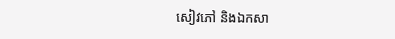សៀវភៅ និងឯកសា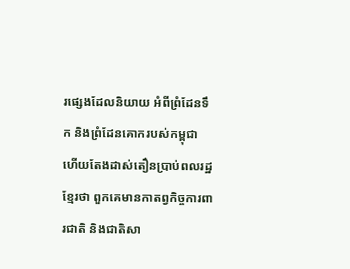រផ្សេងដែលនិយាយ អំពីព្រំដែនទឹក និងព្រំដែនគោករបស់កម្ពុជា ហើយតែងដាស់តឿនប្រាប់ពលរដ្ឋខ្មែរថា ពួកគេមានកាតព្វកិច្ចការពារជាតិ និងជាតិសា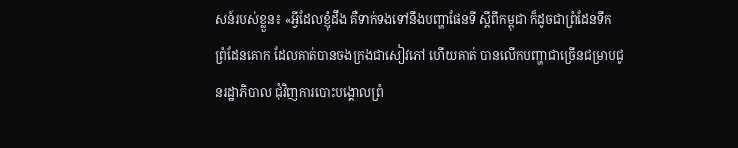សន៍របស់ខ្លួន៖ «អ្វីដែលខ្ញុំដឹង គឺទាក់ទងទៅនឹងបញ្ហាផែនទី ស្ដីពីកម្ពុជា ក៏ដូចជាព្រំដែនទឹក ព្រំដែនគោក ដែលគាត់បានចងក្រងជាសៀវភៅ ហើយគាត់ បានលើកបញ្ហាជាច្រើនជម្រាបជូនរដ្ឋាភិបាល ជុំវិញការបោះបង្គោលព្រំ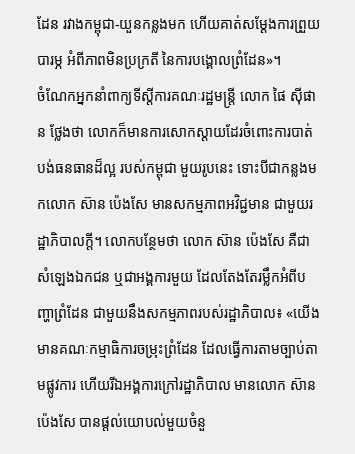ដែន រវាងកម្ពុជា-យួនកន្លងមក ហើយគាត់សម្ដែងការព្រួយបារម្ភ អំពីភាពមិនប្រក្រតី នៃការបង្គោលព្រំដែន»។
ចំណែកអ្នកនាំពាក្យទីស្ដីការគណៈរដ្ឋមន្ត្រី លោក ផៃ ស៊ីផាន ថ្លែងថា លោកក៏មានការសោកស្ដាយដែរចំពោះការបាត់បង់ធនធានដ៏ល្អ របស់កម្ពុជា មួយរូបនេះ ទោះបីជាកន្លងមកលោក ស៊ាន ប៉េងសែ មានសកម្មភាពអវិជ្ជមាន ជាមួយរដ្ឋាភិបាលក្តី។ លោកបន្ថែមថា លោក ស៊ាន ប៉េងសែ គឺជាសំឡេងឯកជន ឬជាអង្គការមួយ ដែលតែងតែរម្លឹកអំពីបញ្ហាព្រំដែន ជាមួយនឹងសកម្មភាពរបស់រដ្ឋាភិបាល៖ «យើងមានគណៈកម្មាធិការចម្រុះព្រំដែន ដែលធ្វើការតាមច្បាប់តាមផ្លូវការ ហើយរីឯអង្គការក្រៅរដ្ឋាភិបាល មានលោក ស៊ាន ប៉េងសែ បានផ្ដល់យោបល់មួយចំនួ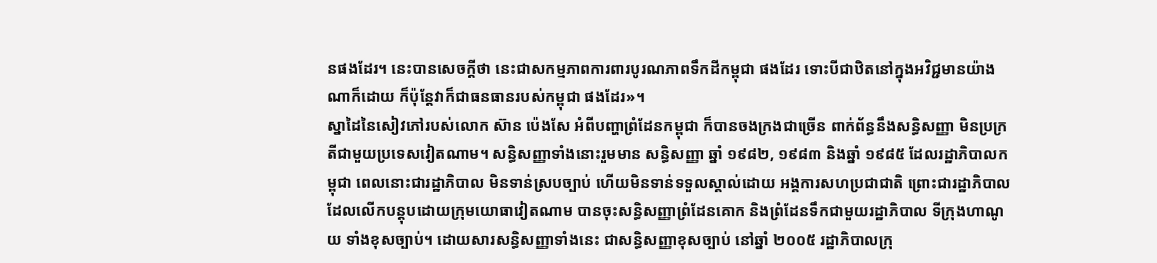នផងដែរ។ នេះបានសេចក្ដីថា នេះជាសកម្មភាពការពារបូរណភាពទឹកដីកម្ពុជា ផងដែរ ទោះបីជាឋិតនៅក្នុងអវិជ្ជមានយ៉ាងណាក៏ដោយ ក៏ប៉ុន្តែវាក៏ជាធនធានរបស់កម្ពុជា ផងដែរ»។
ស្នាដៃនៃសៀវភៅរបស់លោក ស៊ាន ប៉េងសែ អំពីបញ្ហាព្រំដែនកម្ពុជា ក៏បានចងក្រងជាច្រើន ពាក់ព័ន្ធនឹងសន្ធិសញ្ញា មិនប្រក្រតីជាមួយប្រទេសវៀតណាម។ សន្ធិសញ្ញាទាំងនោះរួមមាន សន្ធិសញ្ញា ឆ្នាំ ១៩៨២, ១៩៨៣ និងឆ្នាំ ១៩៨៥ ដែលរដ្ឋាភិបាលកម្ពុជា ពេលនោះជារដ្ឋាភិបាល មិនទាន់ស្របច្បាប់ ហើយមិនទាន់ទទួលស្គាល់ដោយ អង្គការសហប្រជាជាតិ ព្រោះជារដ្ឋាភិបាល ដែលលើកបន្តុបដោយក្រុមយោធាវៀតណាម បានចុះសន្ធិសញ្ញាព្រំដែនគោក និងព្រំដែនទឹកជាមួយរដ្ឋាភិបាល ទីក្រុងហាណូយ ទាំងខុសច្បាប់។ ដោយសារសន្ធិសញ្ញាទាំងនេះ ជាសន្ធិសញ្ញាខុសច្បាប់ នៅឆ្នាំ ២០០៥ រដ្ឋាភិបាលក្រុ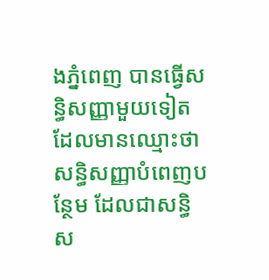ងភ្នំពេញ បានធ្វើសន្ធិសញ្ញាមួយទៀត ដែលមានឈ្មោះថា សន្ធិសញ្ញាបំពេញបន្ថែម ដែលជាសន្ធិស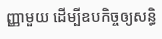ញ្ញាមួយ ដើម្បីឧបកិច្ចឲ្យសន្ធិ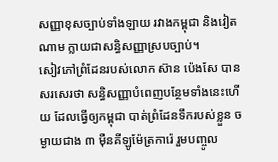សញ្ញាខុសច្បាប់ទាំងឡាយ រវាងកម្ពុជា និងវៀតណាម ក្លាយជាសន្ធិសញ្ញាស្របច្បាប់។
សៀវភៅព្រំដែនរបស់លោក ស៊ាន ប៉េងសែ បានសរសេរថា សន្ធិសញ្ញាបំពេញបន្ថែមទាំងនេះហើយ ដែលធ្វើឲ្យកម្ពុជា បាត់ព្រំដែនទឹករបស់ខ្លួន ចម្ងាយជាង ៣ ម៉ឺនគីឡូម៉ែត្រការ៉េ រួមបញ្ចូល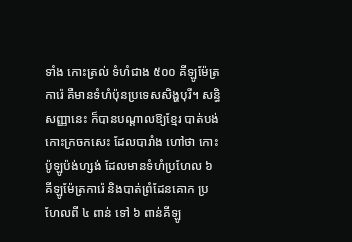ទាំង កោះត្រល់ ទំហំជាង ៥០០ គីឡូម៉ែត្រការ៉េ គឺមានទំហំប៉ុនប្រទេសសិង្ហបុរី។ សន្ធិសញ្ញានេះ ក៏បានបណ្ដាលឱ្យខ្មែរ បាត់បង់ កោះក្រចកសេះ ដែលបារាំង ហៅថា កោះ ប៉ូឡូប៉ង់ហ្សង់ ដែលមានទំហំប្រហែល ៦ គីឡូម៉ែត្រការ៉េ និងបាត់ព្រំដែនគោក ប្រហែលពី ៤ ពាន់ ទៅ ៦ ពាន់គីឡូ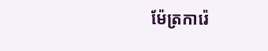ម៉ែត្រការ៉េ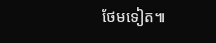ថែមទៀត៕